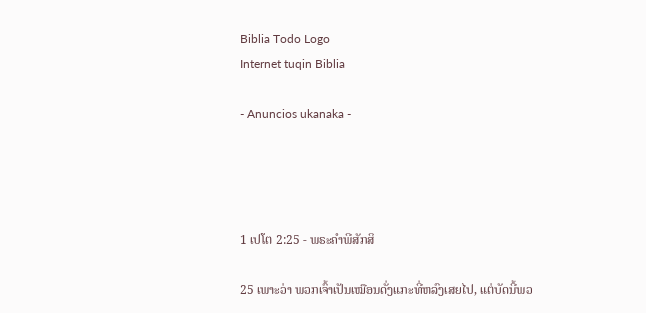Biblia Todo Logo
Internet tuqin Biblia

- Anuncios ukanaka -




1 ເປໂຕ 2:25 - ພຣະຄຳພີສັກສິ

25 ເພາະວ່າ ພວກເຈົ້າເປັນເໝືອນດັ່ງແກະທີ່ຫລົງເສຍໄປ, ແຕ່ບັດນີ້ພວ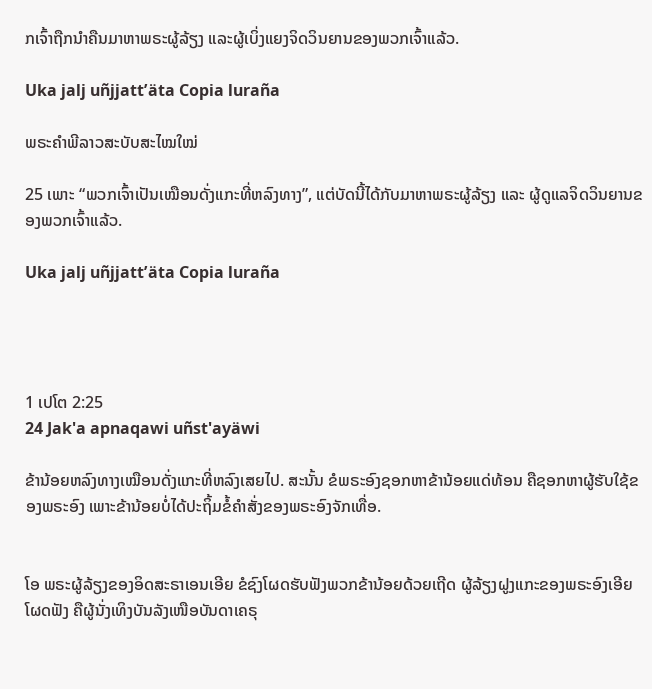ກເຈົ້າຖືກນຳຄືນມາຫາພຣະຜູ້ລ້ຽງ ແລະຜູ້ເບິ່ງແຍງຈິດວິນຍານຂອງພວກເຈົ້າແລ້ວ.

Uka jalj uñjjattʼäta Copia luraña

ພຣະຄຳພີລາວສະບັບສະໄໝໃໝ່

25 ເພາະ “ພວກເຈົ້າເປັນເໝືອນດັ່ງແກະທີ່ຫລົງທາງ”, ແຕ່ບັດນີ້ໄດ້ກັບມາຫາພຣະຜູ້ລ້ຽງ ແລະ ຜູ້ດູແລຈິດວິນຍານຂອງພວກເຈົ້າແລ້ວ.

Uka jalj uñjjattʼäta Copia luraña




1 ເປໂຕ 2:25
24 Jak'a apnaqawi uñst'ayäwi

ຂ້ານ້ອຍຫລົງທາງເໝືອນດັ່ງແກະທີ່ຫລົງເສຍໄປ. ສະນັ້ນ ຂໍພຣະອົງຊອກຫາຂ້ານ້ອຍແດ່ທ້ອນ ຄືຊອກຫາຜູ້ຮັບໃຊ້ຂອງພຣະອົງ ເພາະຂ້ານ້ອຍບໍ່ໄດ້ປະຖິ້ມຂໍ້ຄຳສັ່ງຂອງພຣະອົງຈັກເທື່ອ.


ໂອ ພຣະຜູ້ລ້ຽງຂອງອິດສະຣາເອນເອີຍ ຂໍຊົງໂຜດຮັບຟັງພວກຂ້ານ້ອຍດ້ວຍເຖີດ ຜູ້ລ້ຽງຝູງແກະຂອງພຣະອົງເອີຍ ໂຜດຟັງ ຄືຜູ້ນັ່ງເທິງບັນລັງເໜືອບັນດາເຄຣຸ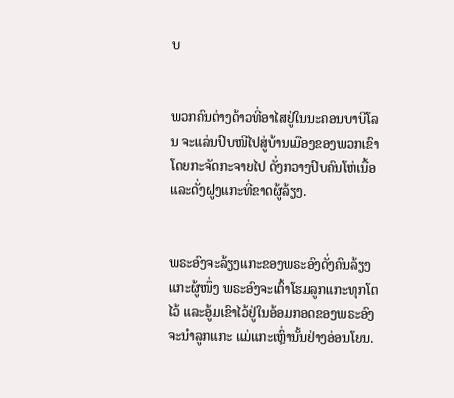ບ


ພວກຄົນຕ່າງດ້າວທີ່ອາໄສຢູ່ໃນນະຄອນບາບີໂລນ ຈະແລ່ນປົບໜີໄປສູ່ບ້ານເມືອງຂອງພວກເຂົາໂດຍກະຈັດກະຈາຍໄປ ດັ່ງກວາງປົບຄົນໂຫ່ເນື້ອ ແລະດັ່ງຝູງແກະທີ່ຂາດຜູ້ລ້ຽງ.


ພຣະອົງຈະລ້ຽງແກະຂອງພຣະອົງດັ່ງຄົນລ້ຽງແກະຜູ້ໜຶ່ງ ພຣະອົງຈະເຕົ້າໂຮມລູກແກະທຸກໂຕໄວ້ ແລະອູ້ມເຂົາໄວ້ຢູ່ໃນອ້ອມກອດຂອງພຣະອົງ ຈະນຳລູກແກະ ແມ່ແກະເຫຼົ່ານັ້ນຢ່າງອ່ອນໂຍນ.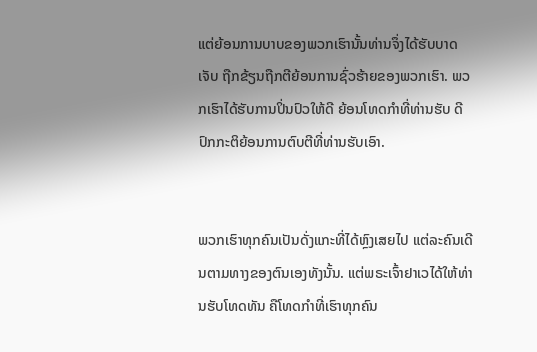ແຕ່ຍ້ອນການບາບຂອງພວກເຮົານັ້ນທ່ານຈຶ່ງໄດ້ຮັບບາດເຈັບ ຖືກຂ້ຽນຖືກຕີຍ້ອນການຊົ່ວຮ້າຍຂອງພວກເຮົາ. ພວກເຮົາໄດ້ຮັບການປິ່ນປົວໃຫ້ດີ ຍ້ອນໂທດກຳທີ່ທ່ານຮັບ ດີປົກກະຕິຍ້ອນການຕົບຕີທີ່ທ່ານຮັບເອົາ.


ພວກເຮົາທຸກຄົນເປັນດັ່ງແກະທີ່ໄດ້ຫຼົງເສຍໄປ ແຕ່ລະຄົນເດີນຕາມທາງຂອງຕົນເອງທັງນັ້ນ. ແຕ່ພຣະເຈົ້າຢາເວໄດ້ໃຫ້ທ່ານຮັບໂທດທັນ ຄືໂທດກຳທີ່ເຮົາທຸກຄົນ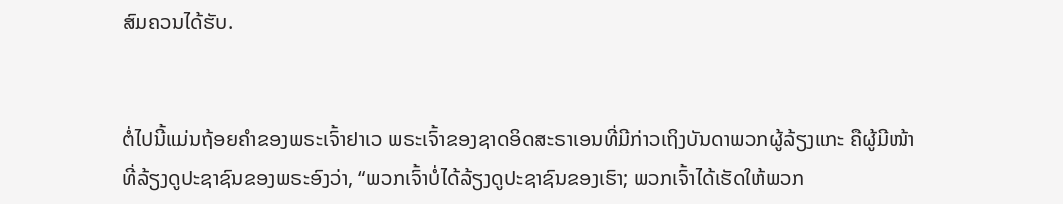ສົມຄວນໄດ້ຮັບ.


ຕໍ່ໄປນີ້ແມ່ນຖ້ອຍຄຳຂອງພຣະເຈົ້າຢາເວ ພຣະເຈົ້າຂອງຊາດອິດສະຣາເອນທີ່ມີກ່າວເຖິງບັນດາພວກຜູ້ລ້ຽງແກະ ຄືຜູ້ມີໜ້າທີ່ລ້ຽງດູປະຊາຊົນຂອງພຣະອົງວ່າ, “ພວກເຈົ້າບໍ່ໄດ້ລ້ຽງດູປະຊາຊົນຂອງເຮົາ; ພວກເຈົ້າໄດ້ເຮັດໃຫ້ພວກ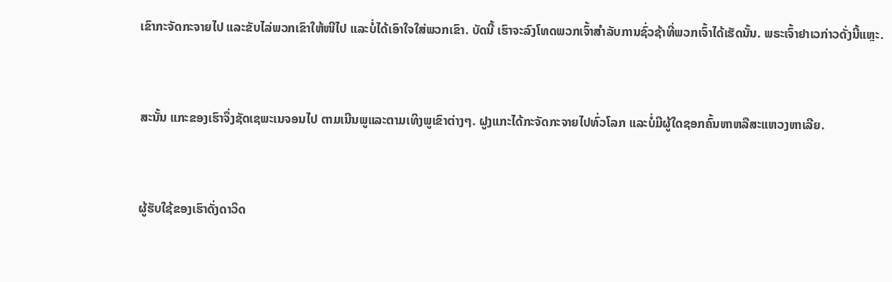ເຂົາກະຈັດກະຈາຍໄປ ແລະຂັບໄລ່ພວກເຂົາໃຫ້ໜີໄປ ແລະບໍ່ໄດ້ເອົາໃຈໃສ່ພວກເຂົາ. ບັດນີ້ ເຮົາຈະລົງໂທດພວກເຈົ້າສຳລັບການຊົ່ວຊ້າທີ່ພວກເຈົ້າໄດ້ເຮັດນັ້ນ. ພຣະເຈົ້າຢາເວກ່າວດັ່ງນີ້ແຫຼະ.


ສະນັ້ນ ແກະຂອງເຮົາຈຶ່ງຊັດເຊພະເນຈອນໄປ ຕາມເນີນພູແລະຕາມເທິງພູເຂົາຕ່າງໆ. ຝູງແກະໄດ້ກະຈັດກະຈາຍໄປທົ່ວໂລກ ແລະບໍ່ມີຜູ້ໃດຊອກຄົ້ນຫາຫລືສະແຫວງຫາເລີຍ.


ຜູ້ຮັບໃຊ້ຂອງເຮົາດັ່ງດາວິດ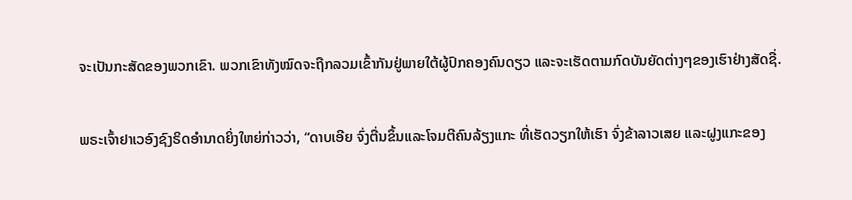ຈະເປັນກະສັດຂອງພວກເຂົາ. ພວກເຂົາທັງໝົດຈະຖືກລວມເຂົ້າກັນຢູ່ພາຍໃຕ້ຜູ້ປົກຄອງຄົນດຽວ ແລະຈະເຮັດຕາມກົດບັນຍັດຕ່າງໆຂອງເຮົາຢ່າງສັດຊື່.


ພຣະເຈົ້າຢາເວອົງຊົງຣິດອຳນາດຍິ່ງໃຫຍ່ກ່າວວ່າ, “ດາບເອີຍ ຈົ່ງຕື່ນຂຶ້ນແລະໂຈມຕີຄົນລ້ຽງແກະ ທີ່ເຮັດວຽກໃຫ້ເຮົາ ຈົ່ງຂ້າລາວເສຍ ແລະຝູງແກະຂອງ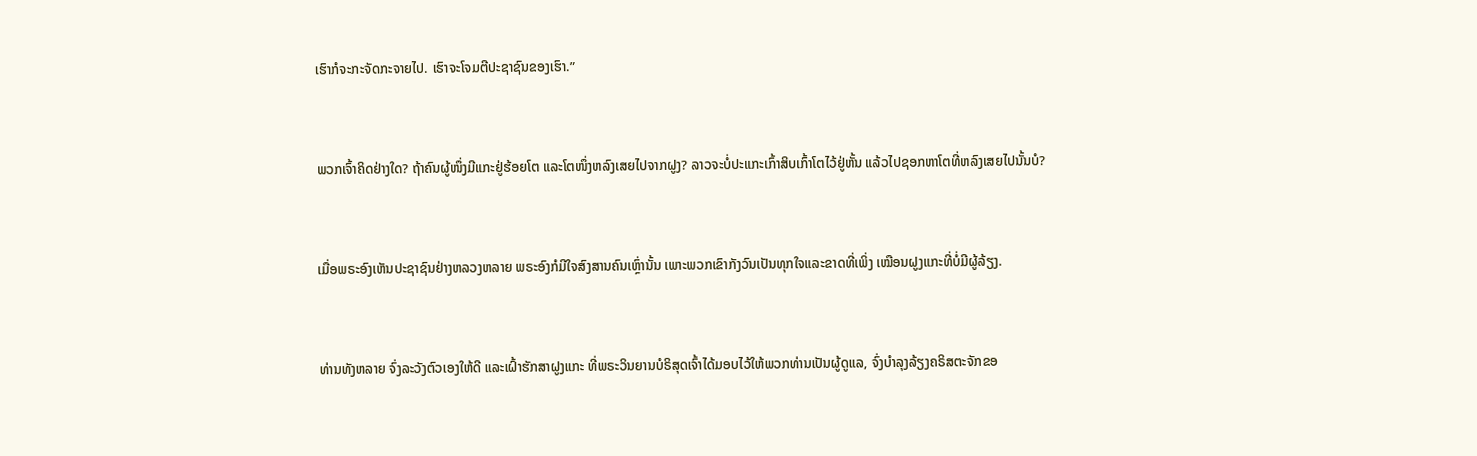ເຮົາກໍຈະກະຈັດກະຈາຍໄປ. ເຮົາຈະໂຈມຕີປະຊາຊົນຂອງເຮົາ.”


ພວກເຈົ້າຄິດຢ່າງໃດ? ຖ້າຄົນຜູ້ໜຶ່ງມີແກະຢູ່ຮ້ອຍໂຕ ແລະໂຕໜຶ່ງຫລົງເສຍໄປຈາກຝູງ? ລາວຈະບໍ່ປະແກະເກົ້າສິບເກົ້າໂຕໄວ້ຢູ່ຫັ້ນ ແລ້ວໄປຊອກຫາໂຕທີ່ຫລົງເສຍໄປນັ້ນບໍ?


ເມື່ອພຣະອົງເຫັນປະຊາຊົນຢ່າງຫລວງຫລາຍ ພຣະອົງກໍມີໃຈສົງສານຄົນເຫຼົ່ານັ້ນ ເພາະພວກເຂົາກັງວົນເປັນທຸກໃຈແລະຂາດທີ່ເພິ່ງ ເໝືອນຝູງແກະທີ່ບໍ່ມີຜູ້ລ້ຽງ.


ທ່ານທັງຫລາຍ ຈົ່ງລະວັງຕົວເອງໃຫ້ດີ ແລະເຝົ້າຮັກສາຝູງແກະ ທີ່ພຣະວິນຍານບໍຣິສຸດເຈົ້າໄດ້ມອບໄວ້ໃຫ້ພວກທ່ານເປັນຜູ້ດູແລ, ຈົ່ງບຳລຸງລ້ຽງຄຣິສຕະຈັກຂອ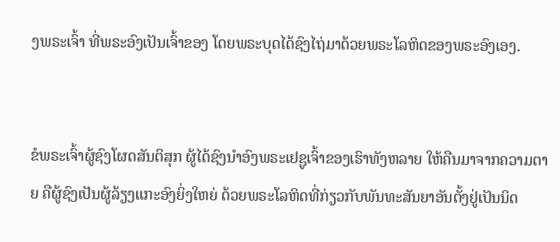ງພຣະເຈົ້າ ທີ່ພຣະອົງເປັນເຈົ້າຂອງ ໂດຍພຣະບຸດໄດ້ຊົງໄຖ່ມາດ້ວຍພຣະໂລຫິດຂອງພຣະອົງເອງ.


ຂໍພຣະເຈົ້າຜູ້ຊົງໂຜດສັນຕິສຸກ ຜູ້ໄດ້ຊົງນຳອົງພຣະເຢຊູເຈົ້າຂອງເຮົາທັງຫລາຍ ໃຫ້ຄືນມາຈາກຄວາມຕາຍ ຄືຜູ້ຊົງເປັນຜູ້ລ້ຽງແກະອົງຍິ່ງໃຫຍ່ ດ້ວຍພຣະໂລຫິດທີ່ກ່ຽວກັບພັນທະສັນຍາອັນຕັ້ງຢູ່ເປັນນິດ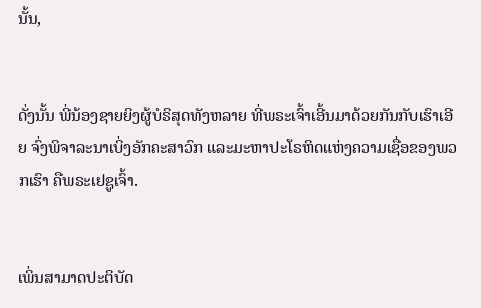ນັ້ນ,


ດັ່ງນັ້ນ ພີ່ນ້ອງຊາຍຍິງຜູ້ບໍຣິສຸດທັງຫລາຍ ທີ່ພຣະເຈົ້າເອີ້ນມາດ້ວຍກັນກັບເຮົາເອີຍ ຈົ່ງພິຈາລະນາເບິ່ງອັກຄະສາວົກ ແລະມະຫາປະໂຣຫິດແຫ່ງຄວາມເຊື່ອຂອງພວກເຮົາ ຄືພຣະເຢຊູເຈົ້າ.


ເພິ່ນສາມາດປະຕິບັດ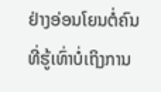ຢ່າງອ່ອນໂຍນຕໍ່ຄົນທີ່ຮູ້ເທົ່າບໍ່ເຖິງການ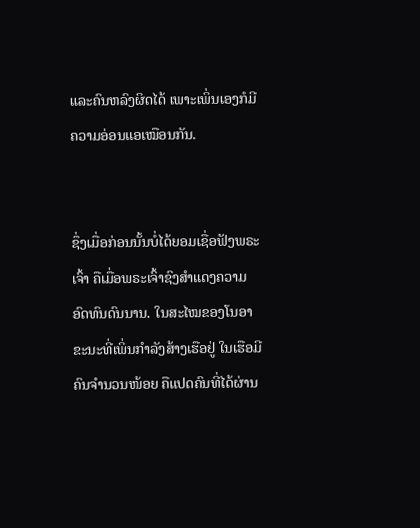ແລະຄົນຫລົງຜິດໄດ້ ເພາະເພິ່ນເອງກໍມີຄວາມອ່ອນແອເໝືອນກັນ.


ຊຶ່ງເມື່ອກ່ອນນັ້ນບໍ່ໄດ້ຍອມເຊື່ອຟັງພຣະເຈົ້າ ຄືເມື່ອພຣະເຈົ້າຊົງສຳແດງຄວາມອົດທົນດົນນານ. ໃນສະໄໝຂອງໂນອາ ຂະນະທີ່ເພິ່ນກຳລັງສ້າງເຮືອຢູ່ ໃນເຮືອມີຄົນຈຳນວນໜ້ອຍ ຄືແປດຄົນທີ່ໄດ້ຜ່ານ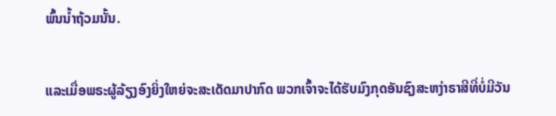ພົ້ນນໍ້າຖ້ວມນັ້ນ.


ແລະເມື່ອພຣະຜູ້ລ້ຽງອົງຍິ່ງໃຫຍ່ຈະສະເດັດມາປາກົດ ພວກເຈົ້າຈະໄດ້ຮັບມົງກຸດອັນຊົງສະຫງ່າຣາສີທີ່ບໍ່ມີວັນ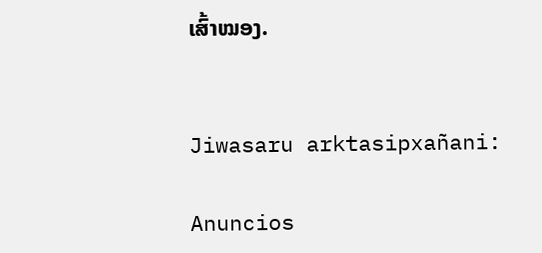ເສົ້າໝອງ.


Jiwasaru arktasipxañani:

Anuncios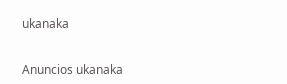ukanaka


Anuncios ukanaka